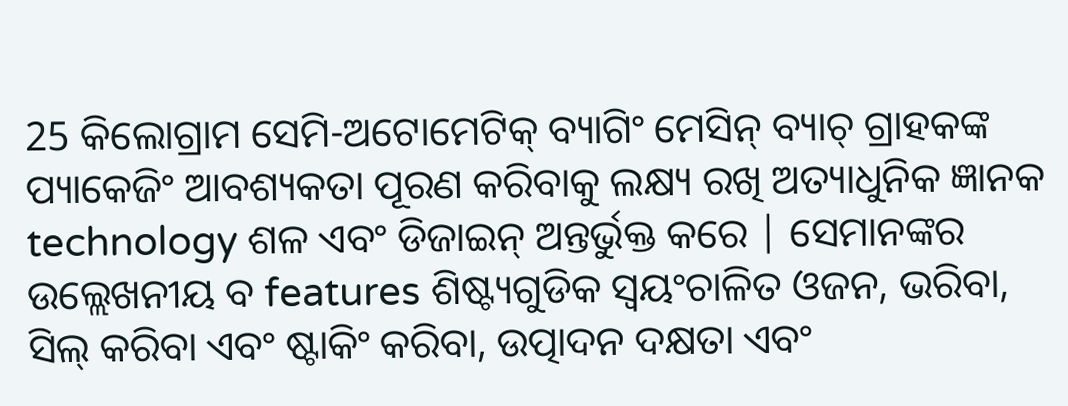25 କିଲୋଗ୍ରାମ ସେମି-ଅଟୋମେଟିକ୍ ବ୍ୟାଗିଂ ମେସିନ୍ ବ୍ୟାଚ୍ ଗ୍ରାହକଙ୍କ ପ୍ୟାକେଜିଂ ଆବଶ୍ୟକତା ପୂରଣ କରିବାକୁ ଲକ୍ଷ୍ୟ ରଖି ଅତ୍ୟାଧୁନିକ ଜ୍ଞାନକ technology ଶଳ ଏବଂ ଡିଜାଇନ୍ ଅନ୍ତର୍ଭୁକ୍ତ କରେ | ସେମାନଙ୍କର ଉଲ୍ଲେଖନୀୟ ବ features ଶିଷ୍ଟ୍ୟଗୁଡିକ ସ୍ୱୟଂଚାଳିତ ଓଜନ, ଭରିବା, ସିଲ୍ କରିବା ଏବଂ ଷ୍ଟାକିଂ କରିବା, ଉତ୍ପାଦନ ଦକ୍ଷତା ଏବଂ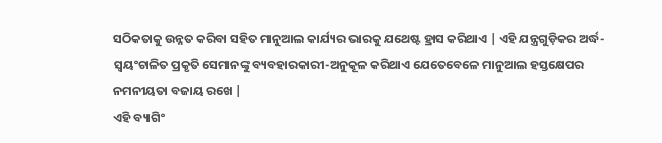ସଠିକତାକୁ ଉନ୍ନତ କରିବା ସହିତ ମାନୁଆଲ କାର୍ଯ୍ୟର ଭାରକୁ ଯଥେଷ୍ଟ ହ୍ରାସ କରିଥାଏ | ଏହି ଯନ୍ତ୍ରଗୁଡ଼ିକର ଅର୍ଦ୍ଧ-ସ୍ୱୟଂଚାଳିତ ପ୍ରକୃତି ସେମାନଙ୍କୁ ବ୍ୟବହାରକାରୀ-ଅନୁକୂଳ କରିଥାଏ ଯେତେବେଳେ ମାନୁଆଲ ହସ୍ତକ୍ଷେପର ନମନୀୟତା ବଜାୟ ରଖେ |
ଏହି ବ୍ୟାଗିଂ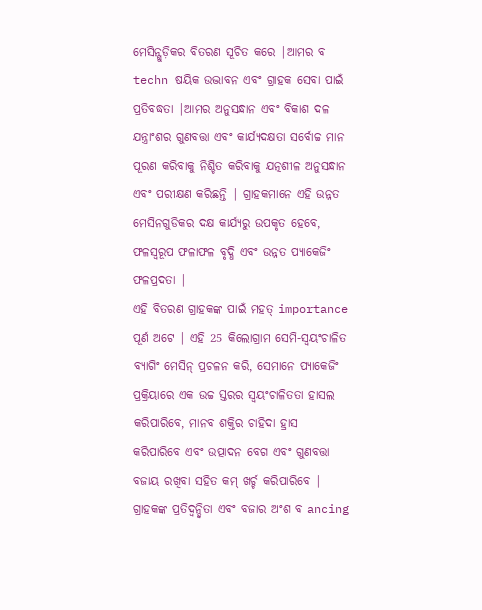ମେସିନ୍ଗୁଡ଼ିକର ବିତରଣ ସୂଚିତ କରେ |ଆମର ବ techn ଷୟିକ ଉଦ୍ଭାବନ ଏବଂ ଗ୍ରାହକ ସେବା ପାଇଁ ପ୍ରତିବଦ୍ଧତା |ଆମର ଅନୁସନ୍ଧାନ ଏବଂ ବିକାଶ ଦଳ ଯନ୍ତ୍ରାଂଶର ଗୁଣବତ୍ତା ଏବଂ କାର୍ଯ୍ୟଦକ୍ଷତା ସର୍ବୋଚ୍ଚ ମାନ ପୂରଣ କରିବାକୁ ନିଶ୍ଚିତ କରିବାକୁ ଯତ୍ନଶୀଳ ଅନୁସନ୍ଧାନ ଏବଂ ପରୀକ୍ଷଣ କରିଛନ୍ତି | ଗ୍ରାହକମାନେ ଏହି ଉନ୍ନତ ମେସିନଗୁଡିକର ଦକ୍ଷ କାର୍ଯ୍ୟରୁ ଉପକୃତ ହେବେ, ଫଳସ୍ୱରୂପ ଫଳାଫଳ ବୃଦ୍ଧି ଏବଂ ଉନ୍ନତ ପ୍ୟାକେଜିଂ ଫଳପ୍ରଦତା |
ଏହି ବିତରଣ ଗ୍ରାହକଙ୍କ ପାଇଁ ମହତ୍ importance ପୂର୍ଣ ଅଟେ | ଏହି 25 କିଲୋଗ୍ରାମ ସେମି-ସ୍ୱୟଂଚାଳିତ ବ୍ୟାଗିଂ ମେସିନ୍ ପ୍ରଚଳନ କରି, ସେମାନେ ପ୍ୟାକେଜିଂ ପ୍ରକ୍ରିୟାରେ ଏକ ଉଚ୍ଚ ସ୍ତରର ସ୍ୱୟଂଚାଳିତତା ହାସଲ କରିପାରିବେ, ମାନବ ଶକ୍ତିର ଚାହିଦା ହ୍ରାସ କରିପାରିବେ ଏବଂ ଉତ୍ପାଦନ ବେଗ ଏବଂ ଗୁଣବତ୍ତା ବଜାୟ ରଖିବା ସହିତ କମ୍ ଖର୍ଚ୍ଚ କରିପାରିବେ | ଗ୍ରାହକଙ୍କ ପ୍ରତିଦ୍ୱନ୍ଦ୍ୱିତା ଏବଂ ବଜାର ଅଂଶ ବ ancing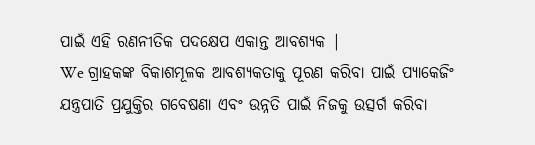ପାଇଁ ଏହି ରଣନୀତିକ ପଦକ୍ଷେପ ଏକାନ୍ତ ଆବଶ୍ୟକ |
We ଗ୍ରାହକଙ୍କ ବିକାଶମୂଳକ ଆବଶ୍ୟକତାକୁ ପୂରଣ କରିବା ପାଇଁ ପ୍ୟାକେଜିଂ ଯନ୍ତ୍ରପାତି ପ୍ରଯୁକ୍ତିର ଗବେଷଣା ଏବଂ ଉନ୍ନତି ପାଇଁ ନିଜକୁ ଉତ୍ସର୍ଗ କରିବା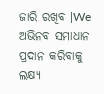ଜାରି ରଖିବ |We ଅଭିନବ ସମାଧାନ ପ୍ରଦାନ କରିବାକୁ ଲକ୍ଷ୍ୟ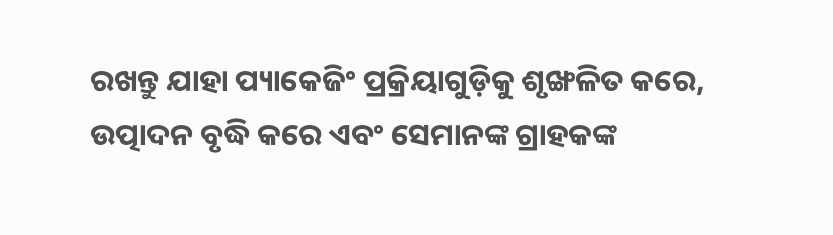ରଖନ୍ତୁ ଯାହା ପ୍ୟାକେଜିଂ ପ୍ରକ୍ରିୟାଗୁଡ଼ିକୁ ଶୃଙ୍ଖଳିତ କରେ, ଉତ୍ପାଦନ ବୃଦ୍ଧି କରେ ଏବଂ ସେମାନଙ୍କ ଗ୍ରାହକଙ୍କ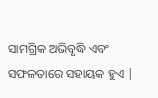ସାମଗ୍ରିକ ଅଭିବୃଦ୍ଧି ଏବଂ ସଫଳତାରେ ସହାୟକ ହୁଏ |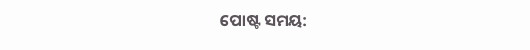ପୋଷ୍ଟ ସମୟ: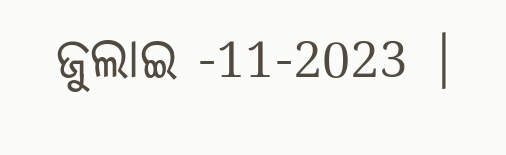ଜୁଲାଇ -11-2023 |